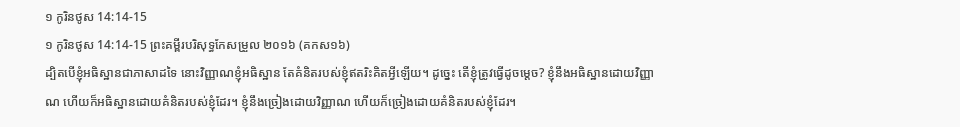១ កូរិនថូស 14:14-15
១ កូរិនថូស 14:14-15 ព្រះគម្ពីរបរិសុទ្ធកែសម្រួល ២០១៦ (គកស១៦)
ដ្បិតបើខ្ញុំអធិស្ឋានជាភាសាដទៃ នោះវិញ្ញាណខ្ញុំអធិស្ឋាន តែគំនិតរបស់ខ្ញុំឥតរិះគិតអ្វីឡើយ។ ដូច្នេះ តើខ្ញុំត្រូវធ្វើដូចម្តេច? ខ្ញុំនឹងអធិស្ឋានដោយវិញ្ញាណ ហើយក៏អធិស្ឋានដោយគំនិតរបស់ខ្ញុំដែរ។ ខ្ញុំនឹងច្រៀងដោយវិញ្ញាណ ហើយក៏ច្រៀងដោយគំនិតរបស់ខ្ញុំដែរ។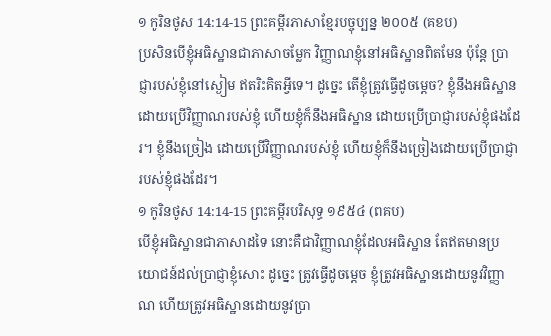១ កូរិនថូស 14:14-15 ព្រះគម្ពីរភាសាខ្មែរបច្ចុប្បន្ន ២០០៥ (គខប)
ប្រសិនបើខ្ញុំអធិស្ឋានជាភាសាចម្លែក វិញ្ញាណខ្ញុំនៅអធិស្ឋានពិតមែន ប៉ុន្តែ ប្រាជ្ញារបស់ខ្ញុំនៅស្ងៀម ឥតរិះគិតអ្វីទេ។ ដូច្នេះ តើខ្ញុំត្រូវធ្វើដូចម្ដេច? ខ្ញុំនឹងអធិស្ឋានដោយប្រើវិញ្ញាណរបស់ខ្ញុំ ហើយខ្ញុំក៏នឹងអធិស្ឋាន ដោយប្រើប្រាជ្ញារបស់ខ្ញុំផងដែរ។ ខ្ញុំនឹងច្រៀង ដោយប្រើវិញ្ញាណរបស់ខ្ញុំ ហើយខ្ញុំក៏នឹងច្រៀងដោយប្រើប្រាជ្ញារបស់ខ្ញុំផងដែរ។
១ កូរិនថូស 14:14-15 ព្រះគម្ពីរបរិសុទ្ធ ១៩៥៤ (ពគប)
បើខ្ញុំអធិស្ឋានជាភាសាដទៃ នោះគឺជាវិញ្ញាណខ្ញុំដែលអធិស្ឋាន តែឥតមានប្រយោជន៍ដល់ប្រាជ្ញាខ្ញុំសោះ ដូច្នេះ ត្រូវធ្វើដូចម្តេច ខ្ញុំត្រូវអធិស្ឋានដោយនូវវិញ្ញាណ ហើយត្រូវអធិស្ឋានដោយនូវប្រា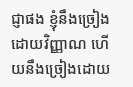ជ្ញាផង ខ្ញុំនឹងច្រៀងដោយវិញ្ញាណ ហើយនឹងច្រៀងដោយ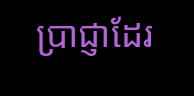ប្រាជ្ញាដែរ